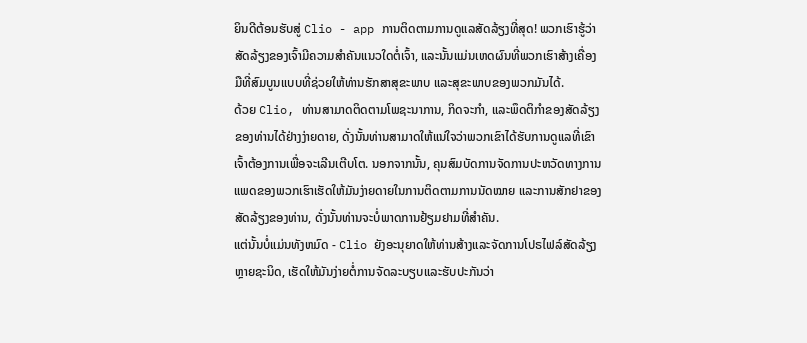ຍິນດີຕ້ອນຮັບສູ່ Clio - app ການຕິດຕາມການດູແລສັດລ້ຽງທີ່ສຸດ! ພວກເຮົາຮູ້ວ່າສັດລ້ຽງຂອງເຈົ້າມີຄວາມສໍາຄັນແນວໃດຕໍ່ເຈົ້າ, ແລະນັ້ນແມ່ນເຫດຜົນທີ່ພວກເຮົາສ້າງເຄື່ອງມືທີ່ສົມບູນແບບທີ່ຊ່ວຍໃຫ້ທ່ານຮັກສາສຸຂະພາບ ແລະສຸຂະພາບຂອງພວກມັນໄດ້.
ດ້ວຍ Clio, ທ່ານສາມາດຕິດຕາມໂພຊະນາການ, ກິດຈະກໍາ, ແລະພຶດຕິກໍາຂອງສັດລ້ຽງຂອງທ່ານໄດ້ຢ່າງງ່າຍດາຍ, ດັ່ງນັ້ນທ່ານສາມາດໃຫ້ແນ່ໃຈວ່າພວກເຂົາໄດ້ຮັບການດູແລທີ່ເຂົາເຈົ້າຕ້ອງການເພື່ອຈະເລີນເຕີບໂຕ. ນອກຈາກນັ້ນ, ຄຸນສົມບັດການຈັດການປະຫວັດທາງການແພດຂອງພວກເຮົາເຮັດໃຫ້ມັນງ່າຍດາຍໃນການຕິດຕາມການນັດໝາຍ ແລະການສັກຢາຂອງສັດລ້ຽງຂອງທ່ານ, ດັ່ງນັ້ນທ່ານຈະບໍ່ພາດການຢ້ຽມຢາມທີ່ສໍາຄັນ.
ແຕ່ນັ້ນບໍ່ແມ່ນທັງຫມົດ - Clio ຍັງອະນຸຍາດໃຫ້ທ່ານສ້າງແລະຈັດການໂປຣໄຟລ໌ສັດລ້ຽງຫຼາຍຊະນິດ, ເຮັດໃຫ້ມັນງ່າຍຕໍ່ການຈັດລະບຽບແລະຮັບປະກັນວ່າ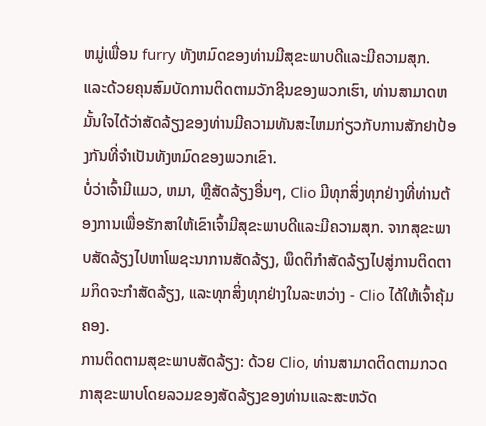ຫມູ່ເພື່ອນ furry ທັງຫມົດຂອງທ່ານມີສຸຂະພາບດີແລະມີຄວາມສຸກ. ແລະດ້ວຍຄຸນສົມບັດການຕິດຕາມວັກຊີນຂອງພວກເຮົາ, ທ່ານສາມາດຫມັ້ນໃຈໄດ້ວ່າສັດລ້ຽງຂອງທ່ານມີຄວາມທັນສະໄຫມກ່ຽວກັບການສັກຢາປ້ອງກັນທີ່ຈໍາເປັນທັງຫມົດຂອງພວກເຂົາ.
ບໍ່ວ່າເຈົ້າມີແມວ, ຫມາ, ຫຼືສັດລ້ຽງອື່ນໆ, Clio ມີທຸກສິ່ງທຸກຢ່າງທີ່ທ່ານຕ້ອງການເພື່ອຮັກສາໃຫ້ເຂົາເຈົ້າມີສຸຂະພາບດີແລະມີຄວາມສຸກ. ຈາກສຸຂະພາບສັດລ້ຽງໄປຫາໂພຊະນາການສັດລ້ຽງ, ພຶດຕິກໍາສັດລ້ຽງໄປສູ່ການຕິດຕາມກິດຈະກໍາສັດລ້ຽງ, ແລະທຸກສິ່ງທຸກຢ່າງໃນລະຫວ່າງ - Clio ໄດ້ໃຫ້ເຈົ້າຄຸ້ມຄອງ.
ການຕິດຕາມສຸຂະພາບສັດລ້ຽງ: ດ້ວຍ Clio, ທ່ານສາມາດຕິດຕາມກວດກາສຸຂະພາບໂດຍລວມຂອງສັດລ້ຽງຂອງທ່ານແລະສະຫວັດ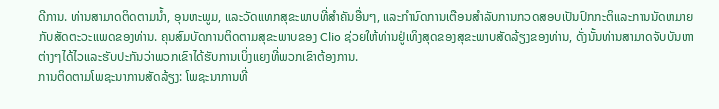ດີການ. ທ່ານສາມາດຕິດຕາມນ້ຳ, ອຸນຫະພູມ, ແລະວັດແທກສຸຂະພາບທີ່ສໍາຄັນອື່ນໆ, ແລະກໍານົດການເຕືອນສໍາລັບການກວດສອບເປັນປົກກະຕິແລະການນັດຫມາຍກັບສັດຕະວະແພດຂອງທ່ານ. ຄຸນສົມບັດການຕິດຕາມສຸຂະພາບຂອງ Clio ຊ່ວຍໃຫ້ທ່ານຢູ່ເທິງສຸດຂອງສຸຂະພາບສັດລ້ຽງຂອງທ່ານ, ດັ່ງນັ້ນທ່ານສາມາດຈັບບັນຫາຕ່າງໆໄດ້ໄວແລະຮັບປະກັນວ່າພວກເຂົາໄດ້ຮັບການເບິ່ງແຍງທີ່ພວກເຂົາຕ້ອງການ.
ການຕິດຕາມໂພຊະນາການສັດລ້ຽງ: ໂພຊະນາການທີ່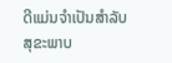ດີແມ່ນຈໍາເປັນສໍາລັບສຸຂະພາບ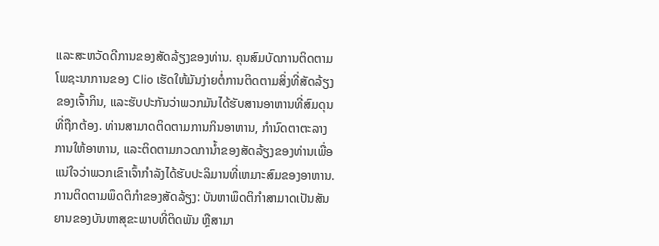ແລະສະຫວັດດີການຂອງສັດລ້ຽງຂອງທ່ານ. ຄຸນສົມບັດການຕິດຕາມໂພຊະນາການຂອງ Clio ເຮັດໃຫ້ມັນງ່າຍຕໍ່ການຕິດຕາມສິ່ງທີ່ສັດລ້ຽງຂອງເຈົ້າກິນ, ແລະຮັບປະກັນວ່າພວກມັນໄດ້ຮັບສານອາຫານທີ່ສົມດຸນທີ່ຖືກຕ້ອງ. ທ່ານສາມາດຕິດຕາມການກິນອາຫານ, ກໍານົດຕາຕະລາງການໃຫ້ອາຫານ, ແລະຕິດຕາມກວດການ້ຳຂອງສັດລ້ຽງຂອງທ່ານເພື່ອແນ່ໃຈວ່າພວກເຂົາເຈົ້າກໍາລັງໄດ້ຮັບປະລິມານທີ່ເຫມາະສົມຂອງອາຫານ.
ການຕິດຕາມພຶດຕິກຳຂອງສັດລ້ຽງ: ບັນຫາພຶດຕິກຳສາມາດເປັນສັນຍານຂອງບັນຫາສຸຂະພາບທີ່ຕິດພັນ ຫຼືສາມາ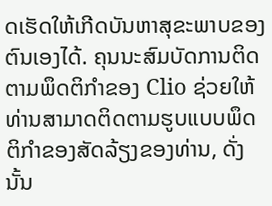ດເຮັດໃຫ້ເກີດບັນຫາສຸຂະພາບຂອງຕົນເອງໄດ້. ຄຸນນະສົມບັດການຕິດຕາມພຶດຕິກໍາຂອງ Clio ຊ່ວຍໃຫ້ທ່ານສາມາດຕິດຕາມຮູບແບບພຶດຕິກໍາຂອງສັດລ້ຽງຂອງທ່ານ, ດັ່ງນັ້ນ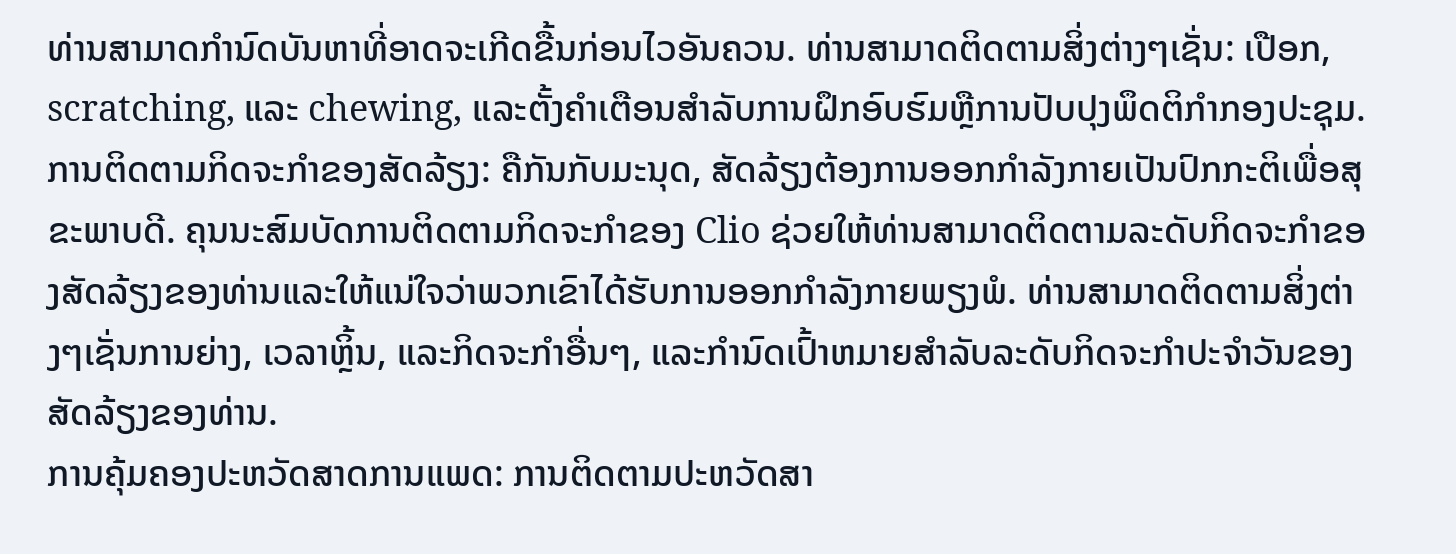ທ່ານສາມາດກໍານົດບັນຫາທີ່ອາດຈະເກີດຂື້ນກ່ອນໄວອັນຄວນ. ທ່ານສາມາດຕິດຕາມສິ່ງຕ່າງໆເຊັ່ນ: ເປືອກ, scratching, ແລະ chewing, ແລະຕັ້ງຄໍາເຕືອນສໍາລັບການຝຶກອົບຮົມຫຼືການປັບປຸງພຶດຕິກໍາກອງປະຊຸມ.
ການຕິດຕາມກິດຈະກໍາຂອງສັດລ້ຽງ: ຄືກັນກັບມະນຸດ, ສັດລ້ຽງຕ້ອງການອອກກໍາລັງກາຍເປັນປົກກະຕິເພື່ອສຸຂະພາບດີ. ຄຸນນະສົມບັດການຕິດຕາມກິດຈະກໍາຂອງ Clio ຊ່ວຍໃຫ້ທ່ານສາມາດຕິດຕາມລະດັບກິດຈະກໍາຂອງສັດລ້ຽງຂອງທ່ານແລະໃຫ້ແນ່ໃຈວ່າພວກເຂົາໄດ້ຮັບການອອກກໍາລັງກາຍພຽງພໍ. ທ່ານສາມາດຕິດຕາມສິ່ງຕ່າງໆເຊັ່ນການຍ່າງ, ເວລາຫຼິ້ນ, ແລະກິດຈະກໍາອື່ນໆ, ແລະກໍານົດເປົ້າຫມາຍສໍາລັບລະດັບກິດຈະກໍາປະຈໍາວັນຂອງສັດລ້ຽງຂອງທ່ານ.
ການຄຸ້ມຄອງປະຫວັດສາດການແພດ: ການຕິດຕາມປະຫວັດສາ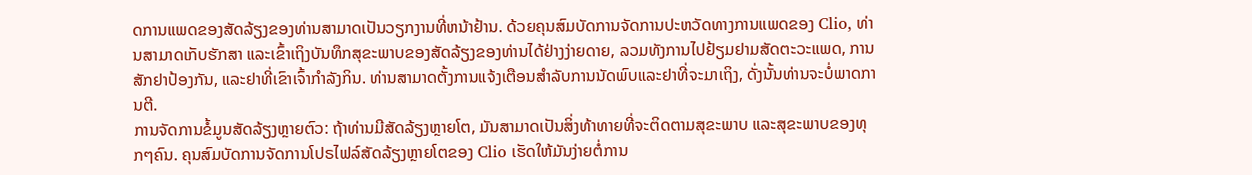ດການແພດຂອງສັດລ້ຽງຂອງທ່ານສາມາດເປັນວຽກງານທີ່ຫນ້າຢ້ານ. ດ້ວຍຄຸນສົມບັດການຈັດການປະຫວັດທາງການແພດຂອງ Clio, ທ່ານສາມາດເກັບຮັກສາ ແລະເຂົ້າເຖິງບັນທຶກສຸຂະພາບຂອງສັດລ້ຽງຂອງທ່ານໄດ້ຢ່າງງ່າຍດາຍ, ລວມທັງການໄປຢ້ຽມຢາມສັດຕະວະແພດ, ການສັກຢາປ້ອງກັນ, ແລະຢາທີ່ເຂົາເຈົ້າກຳລັງກິນ. ທ່ານສາມາດຕັ້ງການແຈ້ງເຕືອນສໍາລັບການນັດພົບແລະຢາທີ່ຈະມາເຖິງ, ດັ່ງນັ້ນທ່ານຈະບໍ່ພາດການຕີ.
ການຈັດການຂໍ້ມູນສັດລ້ຽງຫຼາຍຕົວ: ຖ້າທ່ານມີສັດລ້ຽງຫຼາຍໂຕ, ມັນສາມາດເປັນສິ່ງທ້າທາຍທີ່ຈະຕິດຕາມສຸຂະພາບ ແລະສຸຂະພາບຂອງທຸກໆຄົນ. ຄຸນສົມບັດການຈັດການໂປຣໄຟລ໌ສັດລ້ຽງຫຼາຍໂຕຂອງ Clio ເຮັດໃຫ້ມັນງ່າຍຕໍ່ການ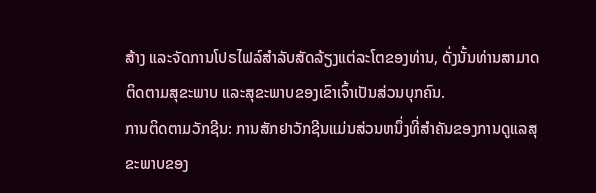ສ້າງ ແລະຈັດການໂປຣໄຟລ໌ສຳລັບສັດລ້ຽງແຕ່ລະໂຕຂອງທ່ານ, ດັ່ງນັ້ນທ່ານສາມາດຕິດຕາມສຸຂະພາບ ແລະສຸຂະພາບຂອງເຂົາເຈົ້າເປັນສ່ວນບຸກຄົນ.
ການຕິດຕາມວັກຊີນ: ການສັກຢາວັກຊີນແມ່ນສ່ວນຫນຶ່ງທີ່ສໍາຄັນຂອງການດູແລສຸຂະພາບຂອງ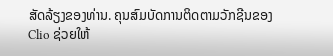ສັດລ້ຽງຂອງທ່ານ. ຄຸນສົມບັດການຕິດຕາມວັກຊີນຂອງ Clio ຊ່ວຍໃຫ້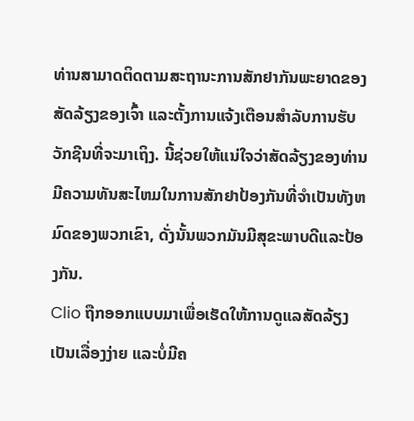ທ່ານສາມາດຕິດຕາມສະຖານະການສັກຢາກັນພະຍາດຂອງສັດລ້ຽງຂອງເຈົ້າ ແລະຕັ້ງການແຈ້ງເຕືອນສຳລັບການຮັບວັກຊີນທີ່ຈະມາເຖິງ. ນີ້ຊ່ວຍໃຫ້ແນ່ໃຈວ່າສັດລ້ຽງຂອງທ່ານມີຄວາມທັນສະໄຫມໃນການສັກຢາປ້ອງກັນທີ່ຈໍາເປັນທັງຫມົດຂອງພວກເຂົາ, ດັ່ງນັ້ນພວກມັນມີສຸຂະພາບດີແລະປ້ອງກັນ.
Clio ຖືກອອກແບບມາເພື່ອເຮັດໃຫ້ການດູແລສັດລ້ຽງເປັນເລື່ອງງ່າຍ ແລະບໍ່ມີຄ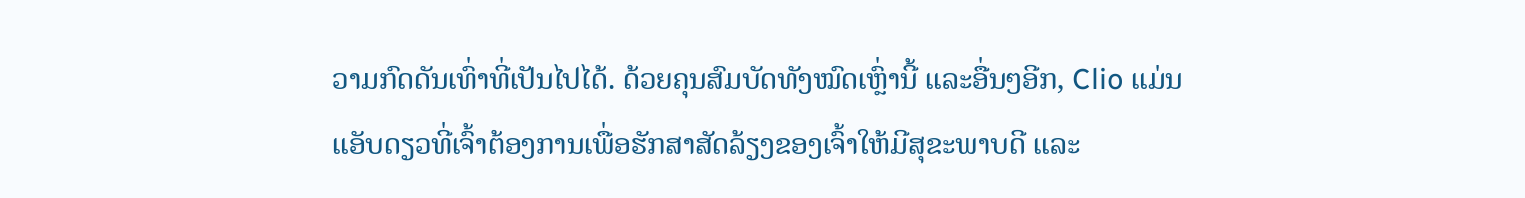ວາມກົດດັນເທົ່າທີ່ເປັນໄປໄດ້. ດ້ວຍຄຸນສົມບັດທັງໝົດເຫຼົ່ານີ້ ແລະອື່ນໆອີກ, Clio ແມ່ນແອັບດຽວທີ່ເຈົ້າຕ້ອງການເພື່ອຮັກສາສັດລ້ຽງຂອງເຈົ້າໃຫ້ມີສຸຂະພາບດີ ແລະ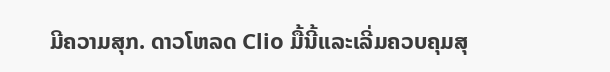ມີຄວາມສຸກ. ດາວໂຫລດ Clio ມື້ນີ້ແລະເລີ່ມຄວບຄຸມສຸ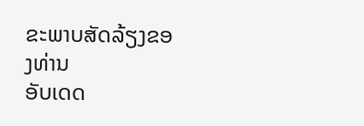ຂະພາບສັດລ້ຽງຂອງທ່ານ
ອັບເດດ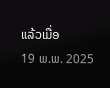ແລ້ວເມື່ອ
19 ພ.ພ. 2025